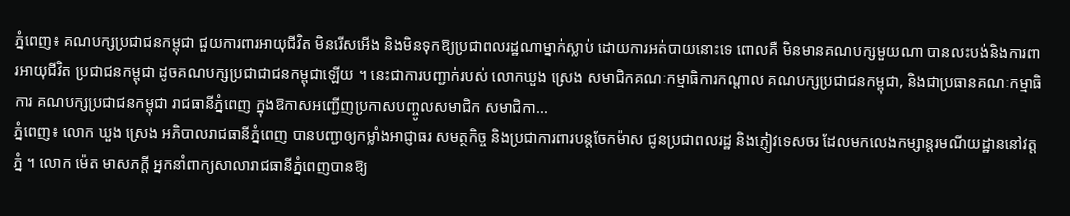ភ្នំពេញ៖ គណបក្សប្រជាជនកម្ពុជា ជួយការពារអាយុជីវិត មិនរើសអើង និងមិនទុកឱ្យប្រជាពលរដ្ឋណាម្នាក់ស្លាប់ ដោយការអត់បាយនោះទេ ពោលគឺ មិនមានគណបក្សមួយណា បានលះបង់និងការពារអាយុជីវិត ប្រជាជនកម្ពុជា ដូចគណបក្សប្រជាជាជនកម្ពុជាឡើយ ។ នេះជាការបញ្ជាក់របស់ លោកឃួង ស្រេង សមាជិកគណៈកម្មាធិការកណ្តាល គណបក្សប្រជាជនកម្ពុជា, និងជាប្រធានគណៈកម្មាធិការ គណបក្សប្រជាជនកម្ពុជា រាជធានីភ្នំពេញ ក្នុងឱកាសអញ្ជើញប្រកាសបញ្ចូលសមាជិក សមាជិកា...
ភ្នំពេញ៖ លោក ឃួង ស្រេង អភិបាលរាជធានីភ្នំពេញ បានបញ្ជាឲ្យកម្លាំងអាជ្ញាធរ សមត្ថកិច្ច និងប្រជាការពារបន្តចែកម៉ាស ជូនប្រជាពលរដ្ឋ និងភ្ញៀវទេសចរ ដែលមកលេងកម្សាន្តរមណីយដ្ឋាននៅវត្តភ្នំ ។ លោក ម៉េត មាសភក្ដី អ្នកនាំពាក្យសាលារាជធានីភ្នំពេញបានឱ្យ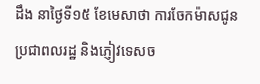ដឹង នាថ្ងៃទី១៥ ខែមេសាថា ការចែកម៉ាសជូនប្រជាពលរដ្ឋ និងភ្ញៀវទេសច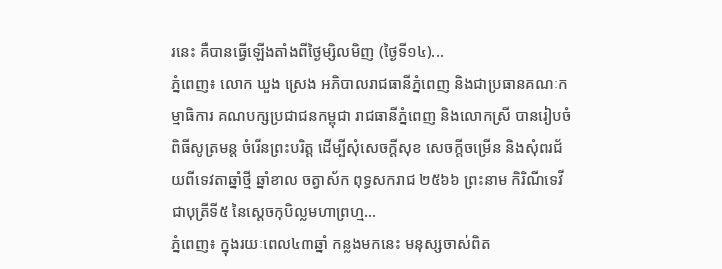រនេះ គឺបានធ្វើឡើងតាំងពីថ្ងៃម្សិលមិញ (ថ្ងៃទី១៤)...
ភ្នំពេញ៖ លោក ឃួង ស្រេង អភិបាលរាជធានីភ្នំពេញ និងជាប្រធានគណៈកម្មាធិការ គណបក្សប្រជាជនកម្ពុជា រាជធានីភ្នំពេញ និងលោកស្រី បានរៀបចំពិធីសូត្រមន្ដ ចំរើនព្រះបរិត្ត ដើម្បីសុំសេចក្ដីសុខ សេចក្ដីចម្រើន និងសុំពរជ័យពីទេវតាឆ្នាំថ្មី ឆ្នាំខាល ចត្វាស័ក ពុទ្ធសករាជ ២៥៦៦ ព្រះនាម កិរិណីទេវី ជាបុត្រីទី៥ នៃស្ដេចកុបិល្លមហាព្រហ្ម...
ភ្នំពេញ៖ ក្នុងរយៈពេល៤៣ឆ្នាំ កន្លងមកនេះ មនុស្សចាស់ពិត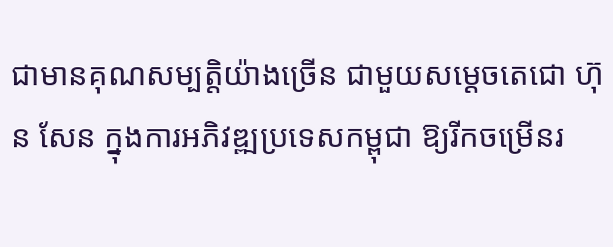ជាមានគុណសម្បត្តិយ៉ាងច្រើន ជាមួយសម្ដេចតេជោ ហ៊ុន សែន ក្នុងការអភិវឌ្ឍប្រទេសកម្ពុជា ឱ្យរីកចម្រើនរ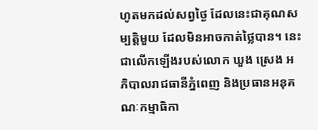ហូតមកដល់សព្វថ្ងៃ ដែលនេះជាគុណសម្បត្តិមួយ ដែលមិនអាចកាត់ថ្លៃបាន។ នេះជាលើកឡើងរបស់លោក ឃួង ស្រេង អភិបាលរាជធានីភ្នំពេញ និងប្រធានអនុគណៈកម្មាធិកា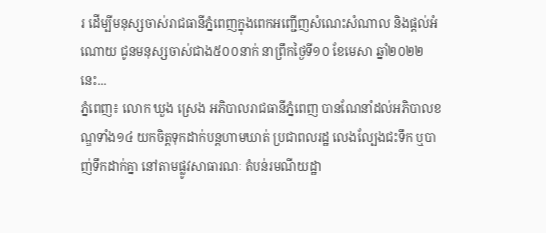រ ដើម្បីមនុស្សចាស់រាជធានីភ្នំពេញក្នុងពេកអញ្ជើញសំណេះសំណាល និងផ្តល់អំណោយ ជូនមនុស្សចាស់ជាង៥០០នាក់ នាព្រឹកថ្ងៃទី១០ ខែមេសា ឆ្នាំ២០២២នេះ...
ភ្នំពេញ៖ លោក ឃួង ស្រេង អភិបាលរាជធានីភ្នំពេញ បានណែនាំដល់អភិបាលខណ្ឌទាំង១៤ យកចិត្តទុកដាក់បន្តហាមឃាត់ ប្រជាពលរដ្ឋ លេងល្បែងជះទឹក ឬបាញ់ទឹកដាក់គ្នា នៅតាមផ្លូវសាធារណៈ តំបន់រមណីយដ្ឋា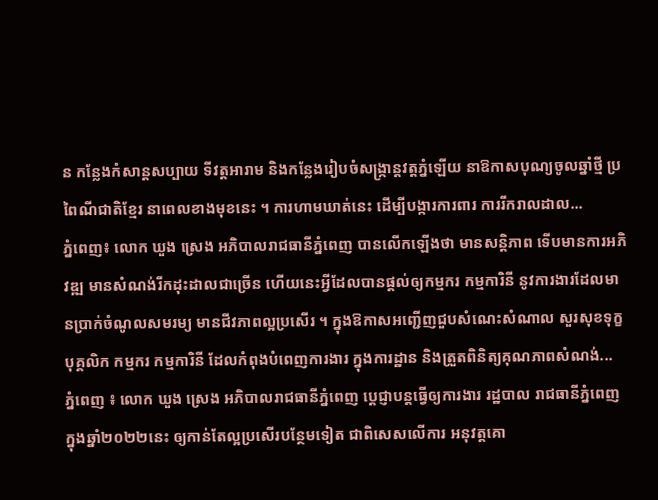ន កន្លែងកំសាន្តសប្បាយ ទីវត្តអារាម និងកន្លែងរៀបចំសង្ក្រាន្តវត្តភ្នំឡើយ នាឱកាសបុណ្យចូលឆ្នាំថ្មី ប្រពៃណីជាតិខ្មែរ នាពេលខាងមុខនេះ ។ ការហាមឃាត់នេះ ដើម្បីបង្ការការពារ ការរីករាលដាល...
ភ្នំពេញ៖ លោក ឃួង ស្រេង អភិបាលរាជធានីភ្នំពេញ បានលើកឡើងថា មានសន្តិភាព ទើបមានការអភិវឌ្ឍ មានសំណង់រីកដុះដាលជាច្រើន ហើយនេះអ្វីដែលបានផ្តល់ឲ្យកម្មករ កម្មការិនី នូវការងារដែលមានប្រាក់ចំណូលសមរម្យ មានជីវភាពល្អប្រសើរ ។ ក្នុងឱកាសអញ្ជើញជួបសំណេះសំណាល សួរសុខទុក្ខ បុគ្គលិក កម្មករ កម្មការិនី ដែលកំពុងបំពេញការងារ ក្នុងការដ្ឋាន និងត្រួតពិនិត្យគុណភាពសំណង់...
ភ្នំពេញ ៖ លោក ឃួង ស្រេង អភិបាលរាជធានីភ្នំពេញ ប្ដេជ្ញាបន្តធ្វើឲ្យការងារ រដ្ឋបាល រាជធានីភ្នំពេញ ក្នុងឆ្នាំ២០២២នេះ ឲ្យកាន់តែល្អប្រសើរបន្ថែមទៀត ជាពិសេសលើការ អនុវត្តគោ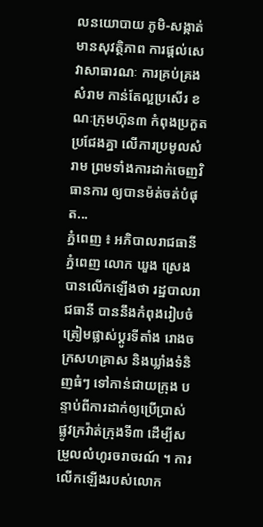លនយោបាយ ភូមិ-សង្កាត់មានសុវត្ថិភាព ការផ្ដល់សេវាសាធារណៈ ការគ្រប់គ្រងសំរាម កាន់តែល្អប្រសើរ ខណៈក្រុមហ៊ុន៣ កំពុងប្រកួតប្រជែងគ្នា លើការប្រមូលសំរាម ព្រមទាំងការដាក់ចេញវិធានការ ឲ្យបានម៉ត់ចត់បំផុត...
ភ្នំពេញ ៖ អភិបាលរាជធានីភ្នំពេញ លោក ឃួង ស្រេង បានលើកឡើងថា រដ្ឋបាលរាជធានី បាននឹងកំពុងរៀបចំត្រៀមផ្លាស់ប្តូរទីតាំង រោងចក្រសហគ្រាស និងឃ្លាំងទំនិញធំៗ ទៅកាន់ជាយក្រុង បន្ទាប់ពីការដាក់ឲ្យប្រើប្រាស់ ផ្លូវក្រវ៉ាត់ក្រុងទី៣ ដើម្បីសម្រួលលំហូរចរាចរណ៍ ។ ការលើកឡើងរបស់លោក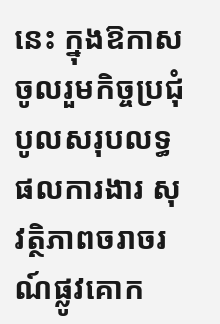នេះ ក្នុងឱកាសចូលរួមកិច្ចប្រជុំ បូលសរុបលទ្ធផលការងារ សុវត្ថិភាពចរាចរណ៍ផ្លូវគោក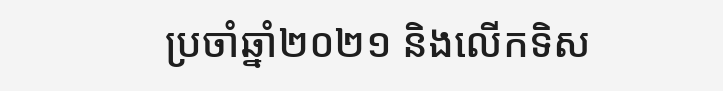ប្រចាំឆ្នាំ២០២១ និងលើកទិស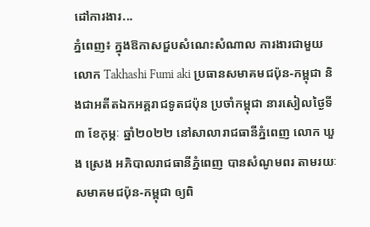ដៅការងារ...
ភ្នំពេញ៖ ក្នុងឱកាសជួបសំណេះសំណាល ការងារជាមួយលោក Takhashi Fumi aki ប្រធានសមាគមជប៉ុន-កម្ពុជា និងជាអតីតឯកអគ្គរាជទូតជប៉ុន ប្រចាំកម្ពុជា នារសៀលថ្ងៃទី៣ ខែកុម្ភៈ ឆ្នាំ២០២២ នៅសាលារាជធានីភ្នំពេញ លោក ឃួង ស្រេង អភិបាលរាជធានីភ្នំពេញ បានសំណូមពរ តាមរយៈសមាគមជប៉ុន-កម្ពុជា ឲ្យពិ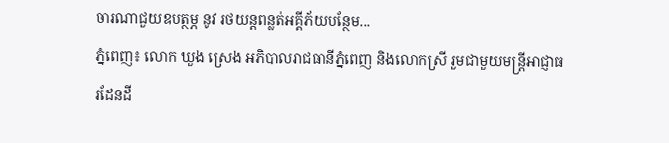ចារណាជួយឧបត្ថម្ភ នូវ រថយន្តពន្លត់អគ្គីភ័យបន្ថែម...
ភ្នំពេញ៖ លោក ឃួង ស្រេង អភិបាលរាជធានីភ្នំពេញ និងលោកស្រី រួមជាមួយមន្ត្រីអាជ្ញាធរដែនដី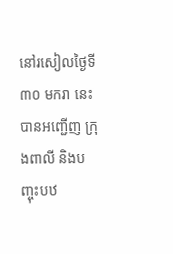នៅរសៀលថ្ងៃទី៣០ មករា នេះបានអញ្ជើញ ក្រុងពាលី និងបញ្ចុះបឋ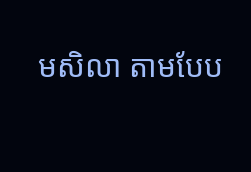មសិលា តាមបែប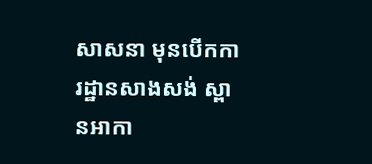សាសនា មុនបើកការដ្ឋានសាងសង់ ស្ពានអាកា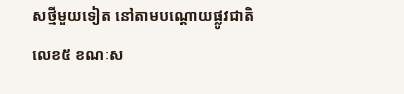សថ្មីមួយទៀត នៅតាមបណ្ដោយផ្លូវជាតិលេខ៥ ខណៈស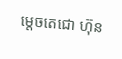ម្តេចតេជោ ហ៊ុន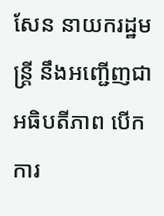សែន នាយករដ្ឋមន្រ្តី នឹងអញ្ជើញជាអធិបតីភាព បើកការ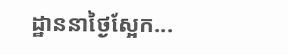ដ្ឋាននាថ្ងៃស្អែក...